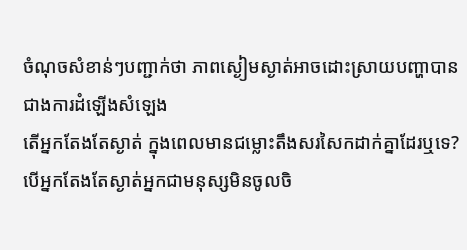ចំណុចសំខាន់ៗបញ្ជាក់ថា ភាពស្ងៀមស្ងាត់អាចដោះស្រាយបញ្ហាបាន ជាងការដំឡើងសំឡេង
តើអ្នកតែងតែស្ងាត់ ក្នុងពេលមានជម្លោះតឹងសរសៃកដាក់គ្នាដែរឬទេ? បើអ្នកតែងតែស្ងាត់អ្នកជាមនុស្សមិនចូលចិ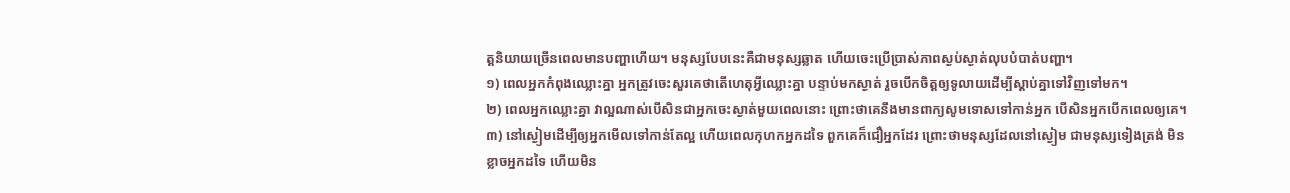ត្តនិយាយច្រើនពេលមានបញ្ហាហើយ។ មនុស្សបែបនេះគឺជាមនុស្សឆ្លាត ហើយចេះប្រើប្រាស់ភាពស្ងប់ស្ងាត់លុបបំបាត់បញ្ហា។
១) ពេលអ្នកកំពុងឈ្លោះគ្នា អ្នកត្រូវចេះសួរគេថាតើហេតុអ្វីឈ្លោះគ្នា បន្ទាប់មកស្ងាត់ រួចបើកចិត្តឲ្យទូលាយដើម្បីស្ដាប់គ្នាទៅវិញទៅមក។
២) ពេលអ្នកឈ្លោះគ្នា វាល្អណាស់បើសិនជាអ្នកចេះស្ងាត់មួយពេលនោះ ព្រោះថាគេនឹងមានពាក្យសូមទោសទៅកាន់អ្នក បើសិនអ្នកបើកពេលឲ្យគេ។
៣) នៅស្ងៀមដើម្បីឲ្យអ្នកមើលទៅកាន់តែល្អ ហើយពេលកុហកអ្នកដទៃ ពួកគេក៏ជឿអ្នកដែរ ព្រោះថាមនុស្សដែលនៅស្ងៀម ជាមនុស្សទៀងត្រង់ មិនខ្លាចអ្នកដទៃ ហើយមិន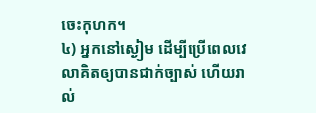ចេះកុហក។
៤) អ្នកនៅស្ងៀម ដើម្បីប្រើពេលវេលាគិតឲ្យបានជាក់ច្បាស់ ហើយរាល់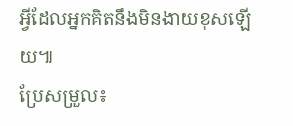អ្វីដែលអ្នកគិតនឹងមិនងាយខុសឡើយ៕
ប្រែសម្រួល៖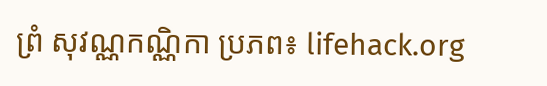ព្រំ សុវណ្ណកណ្ណិកា ប្រភព៖ lifehack.org